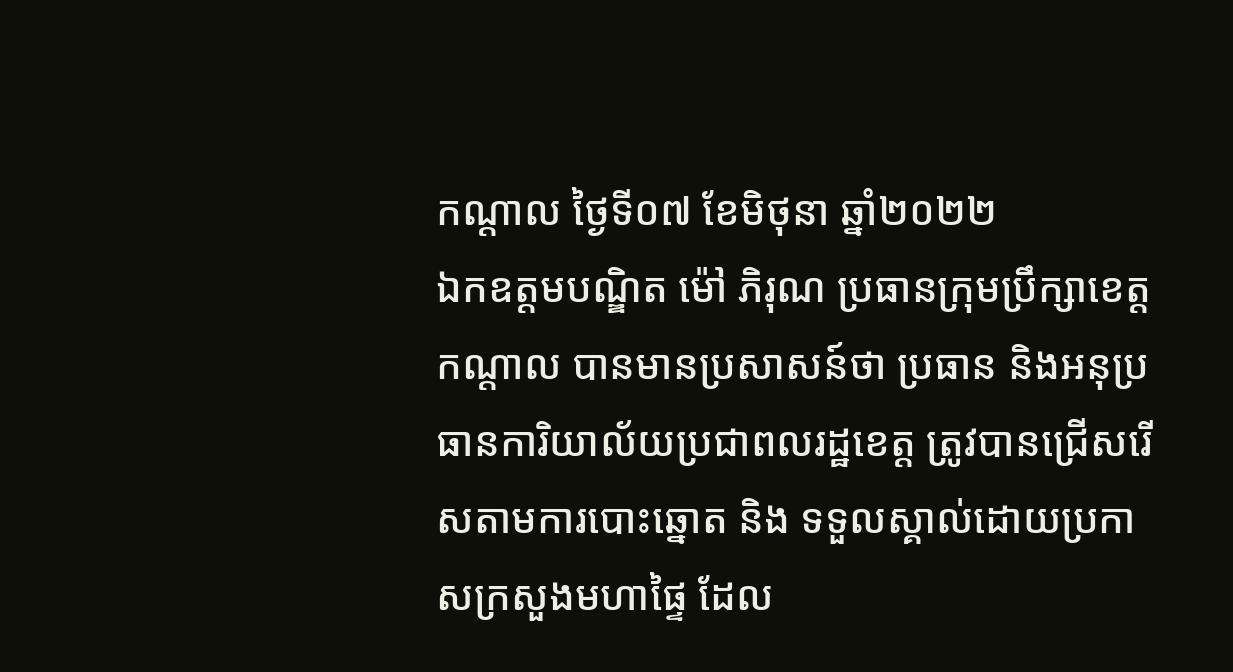កណ្តាល ថ្ងៃទី០៧ ខែមិថុនា ឆ្នាំ២០២២
ឯកឧត្តមបណ្ឌិត ម៉ៅ ភិរុណ ប្រធានក្រុមប្រឹក្សាខេត្តកណ្តាល បានមានប្រសាសន៍ថា ប្រធាន និងអនុប្រធានការិយាល័យប្រជាពលរដ្ឋខេត្ត ត្រូវបានជ្រើសរើសតាមការបោះឆ្នោត និង ទទួលស្គាល់ដោយប្រកាសក្រសួងមហាផ្ទៃ ដែល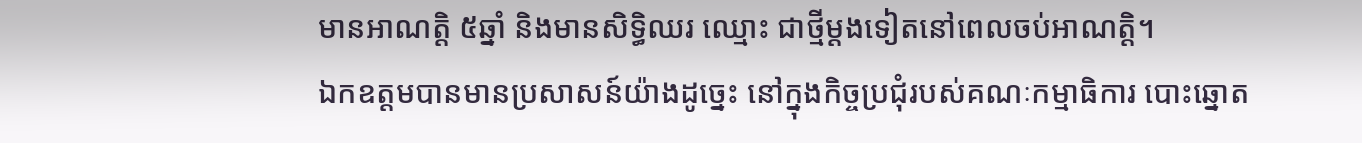មានអាណត្តិ ៥ឆ្នាំ និងមានសិទិ្ធឈរ ឈ្មោះ ជាថ្មីម្តងទៀតនៅពេលចប់អាណត្តិ។
ឯកឧត្តមបានមានប្រសាសន៍យ៉ាងដូច្នេះ នៅក្នុងកិច្ចប្រជុំរបស់គណៈកម្មាធិការ បោះឆ្នោត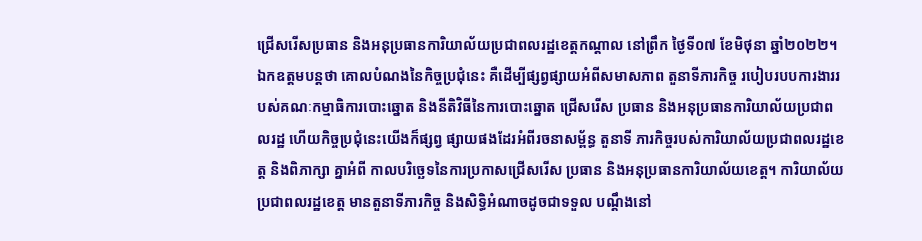ជ្រើសរើសប្រធាន និងអនុប្រធានការិយាល័យប្រជាពលរដ្ឋខេត្តកណ្តាល នៅព្រឹក ថ្ងៃទី០៧ ខែមិថុនា ឆ្នាំ២០២២។
ឯកឧត្តមបន្តថា គោលបំណងនៃកិច្ចប្រជុំនេះ គឺដើម្បីផ្សព្វផ្សាយអំពីសមាសភាព តួនាទីភារកិច្ច របៀបរបបការងាររបស់គណៈកម្មាធិការបោះឆ្នោត និងនីតិវិធីនៃការបោះឆ្នោត ជ្រើសរើស ប្រធាន និងអនុប្រធានការិយាល័យប្រជាពលរដ្ឋ ហើយកិច្ចប្រជុំនេះយើងក៏ផ្សព្វ ផ្សាយផងដែរអំពីរចនាសម្ព័ន្ធ តួនាទី ភារកិច្ចរបស់ការិយាល័យប្រជាពលរដ្ឋខេត្ត និងពិភាក្សា គ្នាអំពី កាលបរិច្ឆេទនៃការប្រកាសជ្រើសរើស ប្រធាន និងអនុប្រធានការិយាល័យខេត្ត។ ការិយាល័យប្រជាពលរដ្ឋខេត្ត មានតួនាទីភារកិច្ច និងសិទ្ធិអំណាចដូចជាទទួល បណ្តឹងនៅ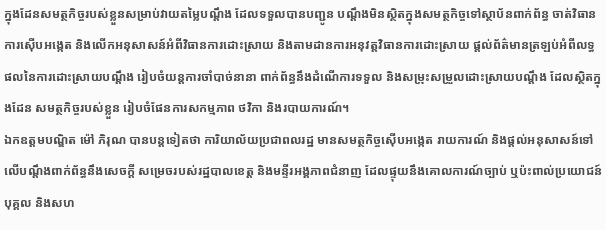ក្នុងដែនសមត្ថកិច្ចរបស់ខ្លួនសម្រាប់វាយតម្លៃបណ្តឹង ដែលទទួលបានបញ្ជូន បណ្តឹងមិនស្ថិតក្នុងសមត្ថកិច្ចទៅស្ថាប័នពាក់ព័ន្ធ ចាត់វិធានការស៊ើបអង្កេត និងលើកអនុសាសន៍អំពីវិធានការដោះស្រាយ និងតាមដានការអនុវត្តវិធានការដោះស្រាយ ផ្តល់ព័ត៌មានត្រឡប់អំពីលទ្ធផលនៃការដោះស្រាយបណ្តឹង រៀបចំយន្តការចាំបាច់នានា ពាក់ព័ន្ធនឹងដំណើការទទួល និងសម្រុះសម្រួលដោះស្រាយបណ្តឹង ដែលស្ថិតក្នុងដែន សមត្ថកិច្ចរបស់ខ្លួន រៀបចំផែនការសកម្មភាព ថវិកា និងរបាយការណ៍។
ឯកឧត្តមបណ្ឌិត ម៉ៅ ភិរុណ បានបន្តទៀតថា ការិយាល័យប្រជាពលរដ្ឋ មានសមត្ថកិច្ចស៊ើបអង្កេត រាយការណ៍ និងផ្តល់អនុសាសន៍ទៅលើបណ្តឹងពាក់ព័ន្ធនឹងសេចក្តី សម្រេចរបស់រដ្ឋបាលខេត្ត និងមន្ទីរអង្គភាពជំនាញ ដែលផ្ទុយនឹងគោលការណ៍ច្បាប់ ឬប៉ះពាល់ប្រយោជន៍បុគ្គល និងសហ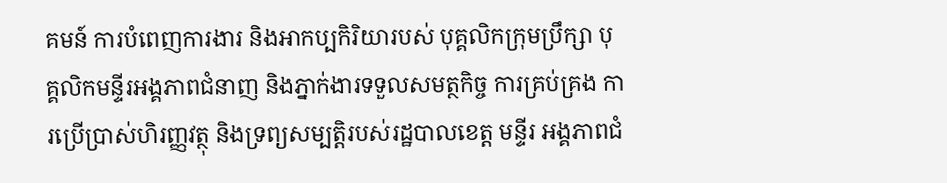គមន៍ ការបំពេញការងារ និងអាកប្បកិរិយារបស់ បុគ្គលិកក្រុមប្រឹក្សា បុគ្គលិកមន្ទីរអង្គភាពជំនាញ និងភ្នាក់ងារទទួលសមត្ថកិច្ច ការគ្រប់គ្រង ការប្រើប្រាស់ហិរញ្ញវត្ថុ និងទ្រព្យសម្បត្តិរបស់រដ្ឋបាលខេត្ត មន្ទីរ អង្គភាពជំ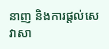នាញ និងការផ្តល់សេវាសា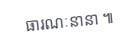ធារណៈនានា ៕